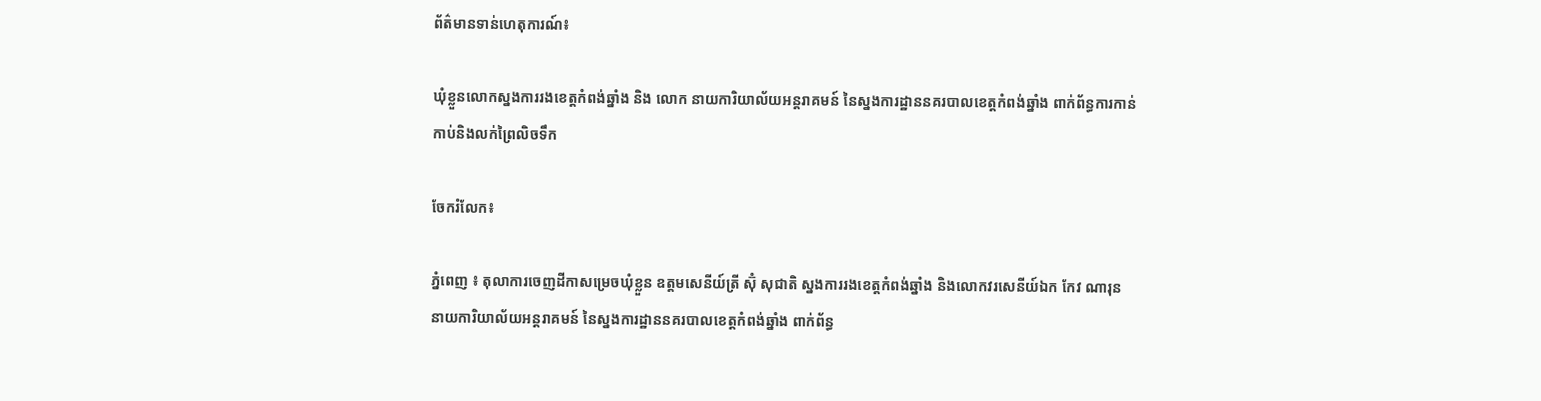ព័ត៌មានទាន់ហេតុការណ៍៖

ឃុំខ្លួនលោកស្នងការរងខេត្តកំពង់ឆ្នាំង និង លោក នាយការិយាល័យអន្ដរាគមន៍ នៃស្នងការដ្ឋាននគរបាលខេត្ដកំពង់ឆ្នាំង ពាក់ព័ន្ធការកាន់កាប់និងលក់ព្រៃលិចទឹក

ចែករំលែក៖

ភ្នំពេញ ៖ តុលាការចេញដីកាសម្រេចឃុំខ្លួន ឧត្តមសេនីយ៍ត្រី ស៊ុំ សុជាតិ ស្នងការរងខេត្តកំពង់ឆ្នាំង និងលោកវរសេនីយ៍ឯក កែវ ណារុន នាយការិយាល័យអន្ដរាគមន៍ នៃស្នងការដ្ឋាននគរបាលខេត្ដកំពង់ឆ្នាំង ពាក់ព័ន្ធ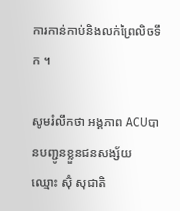ការកាន់កាប់និងលក់ព្រៃលិចទឹក ។

សូមរំលឹកថា អង្គភាព ACUបានបញ្ជូនខ្លួនជនសង្ស័យ ឈ្មោះ ស៊ុំ សុជាតិ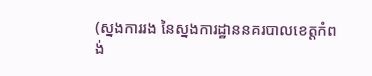(ស្នងការរង នៃស្នងការដ្ឋាននគរបាលខេត្តកំពង់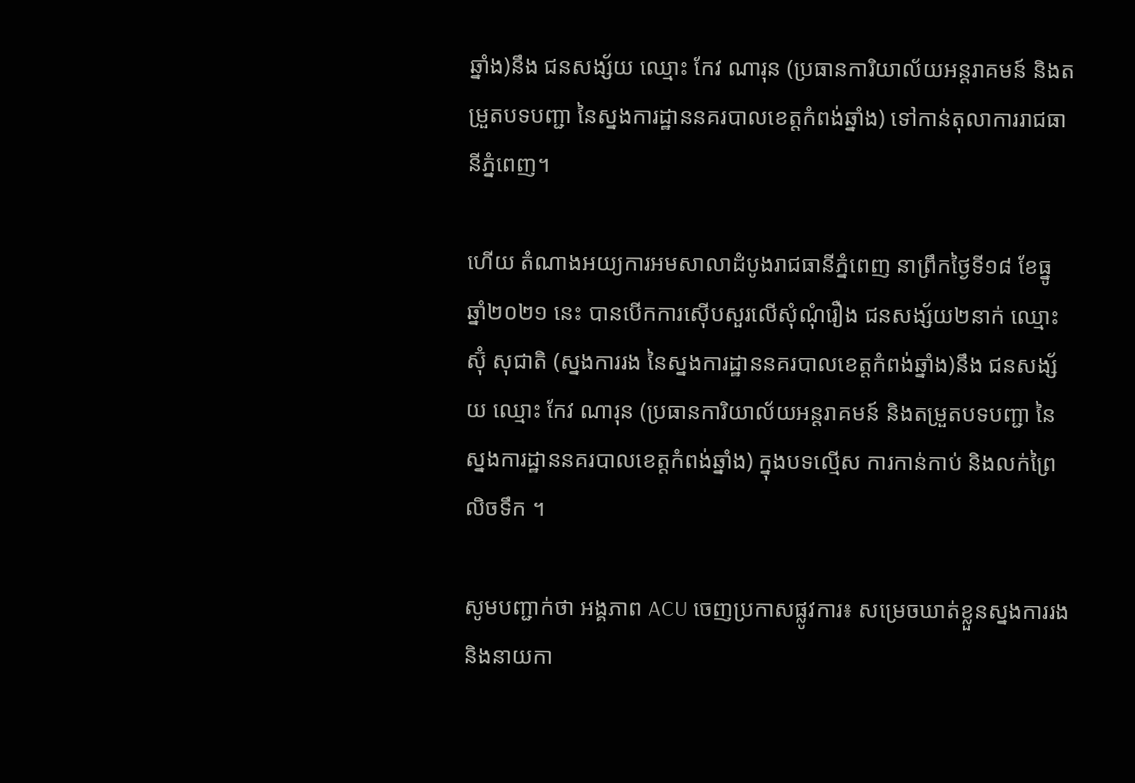ឆ្នាំង)នឹង ជនសង្ស័យ ឈ្មោះ កែវ ណារុន (ប្រធានការិយាល័យអន្តរាគមន៍ និងតម្រួតបទបញ្ជា នៃស្នងការដ្ឋាននគរបាលខេត្តកំពង់ឆ្នាំង) ទៅកាន់តុលាការរាជធានីភ្នំពេញ។

ហើយ តំណាងអយ្យការអមសាលាដំបូងរាជធានីភ្នំពេញ នាព្រឹកថ្ងៃទី១៨ ខែធ្នូ ឆ្នាំ២០២១ នេះ បានបើកការស៊ើបសួរលើសុំណុំរឿង ជនសង្ស័យ២នាក់ ឈ្មោះ ស៊ុំ សុជាតិ (ស្នងការរង នៃស្នងការដ្ឋាននគរបាលខេត្តកំពង់ឆ្នាំង)នឹង ជនសង្ស័យ ឈ្មោះ កែវ ណារុន (ប្រធានការិយាល័យអន្តរាគមន៍ និងតម្រួតបទបញ្ជា នៃស្នងការដ្ឋាននគរបាលខេត្តកំពង់ឆ្នាំង) ក្នុងបទល្មើស ការកាន់កាប់ និងលក់ព្រៃលិចទឹក ។

សូមបញ្ជាក់ថា អង្គភាព ACU ចេញប្រកាសផ្លូវការ៖ សម្រេចឃាត់ខ្លួនស្នងការរង និងនាយកា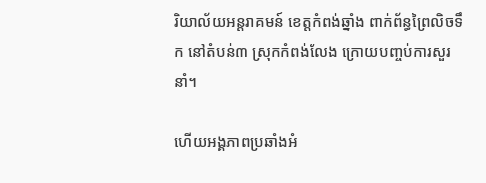រិយាល័យអន្ដរាគមន៍ ខេត្តកំពង់ឆ្នាំង ពាក់ព័ន្ធព្រៃលិចទឹក នៅតំបន់៣ ស្រុកកំពង់លែង ក្រោយបញ្ចប់ការសួរនាំ។

ហើយអង្គភាពប្រឆាំងអំ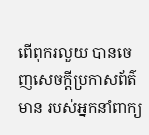ពើពុករលួយ បានចេញសេចក្ដីប្រកាសព័ត៌មាន របស់អ្នកនាំពាក្យ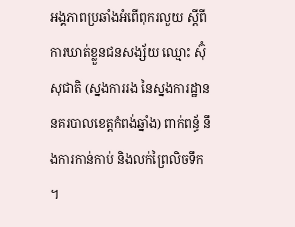អង្គភាពប្រឆាំងអំពើពុករលួយ ស្តីពីការឃាត់ខ្លួនជនសង្ស័យ ឈ្មោះ ស៊ុំ សុជាតិ (ស្នងការរង នៃស្នងការដ្ឋាននគរបាលខេត្តកំពង់ឆ្នាំង) ពាក់ពន្ធ័ នឹងការកាន់កាប់ និងលក់ព្រៃលិចទឹក ។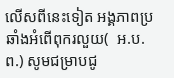លើសពីនេះទៀត អង្គភាពប្រឆាំងអំពើពុករលួយ(  អ.ប.ព.) សូមជម្រាបជូ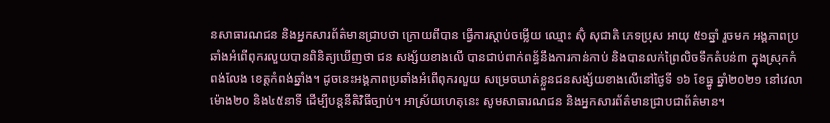នសាធារណជន និងអ្នកសារព័ត៌មានជ្រាបថា ក្រោយពីបាន ធ្វើការស្តាប់ចម្លើយ ឈ្មោះ ស៊ុំ សុជាតិ ភេទប្រុស អាយុ ៥១ឆ្នាំ រួចមក អង្គភាពប្រឆាំងអំពើពុករលួយបានពិនិត្យឃើញថា ជន សង្ស័យខាងលើ បានជាប់ពាក់ពន្ធ័នឹងការកាន់កាប់ និងបានលក់ព្រៃលិចទឹកតំបន់៣ ក្នុងស្រុកកំពង់លែង ខេត្តកំពង់ឆ្នាំង។ ដូចនេះអង្គភាពប្រឆាំងអំពើពុករលួយ សម្រេចឃាត់ខ្លួនជនសង្ស័យខាងលើនៅថ្ងៃទី ១៦ ខែធ្នូ ឆ្នាំ២០២១ នៅវេលា ម៉ោង២០ និង៤៥នាទី ដើម្បីបន្តនីតិវិធីច្បាប់។ អាស្រ័យហេតុនេះ សូមសាធារណជន និងអ្នកសារព័ត៌មានជ្រាបជាព័ត៌មាន។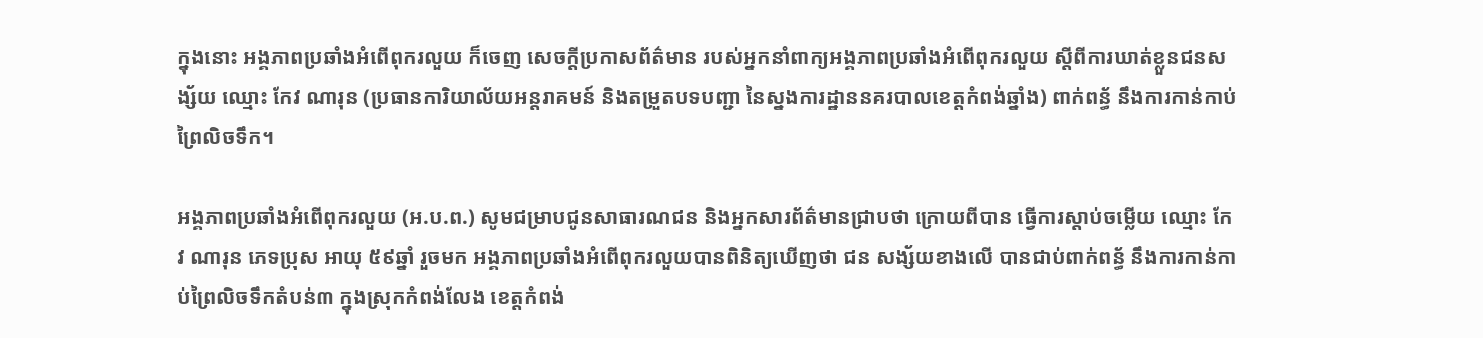ក្នុងនោះ អង្គភាពប្រឆាំងអំពើពុករលួយ ក៏ចេញ សេចក្ដីប្រកាសព័ត៌មាន របស់អ្នកនាំពាក្យអង្គភាពប្រឆាំងអំពើពុករលួយ ស្តីពីការឃាត់ខ្លួនជនសង្ស័យ ឈ្មោះ កែវ ណារុន (ប្រធានការិយាល័យអន្តរាគមន៍ និងតម្រួតបទបញ្ជា នៃស្នងការដ្ឋាននគរបាលខេត្តកំពង់ឆ្នាំង) ពាក់ពន្ធ័ នឹងការកាន់កាប់ព្រៃលិចទឹក។

អង្គភាពប្រឆាំងអំពើពុករលួយ (អ.ប.ព.) សូមជម្រាបជូនសាធារណជន និងអ្នកសារព័ត៌មានជ្រាបថា ក្រោយពីបាន ធ្វើការស្តាប់ចម្លើយ ឈ្មោះ កែវ ណារុន ភេទប្រុស អាយុ ៥៩ឆ្នាំ រួចមក អង្គភាពប្រឆាំងអំពើពុករលួយបានពិនិត្យឃើញថា ជន សង្ស័យខាងលើ បានជាប់ពាក់ពន្ធ័ នឹងការកាន់កាប់ព្រៃលិចទឹកតំបន់៣ ក្នុងស្រុកកំពង់លែង ខេត្តកំពង់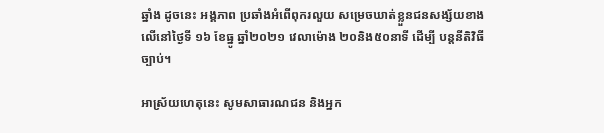ឆ្នាំង ដូចនេះ អង្គភាព ប្រឆាំងអំពើពុករលួយ សម្រេចឃាត់ខ្លួនជនសង្ស័យខាងលើនៅថ្ងៃទី ១៦ ខែធ្នូ ឆ្នាំ២០២១ វេលាម៉ោង ២០និង៥០នាទី ដើម្បី បន្តនីតិវិធីច្បាប់។

អាស្រ័យហេតុនេះ សូមសាធារណជន និងអ្នក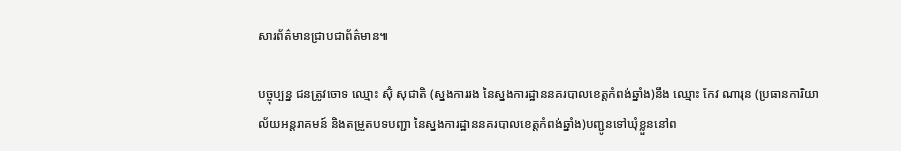សារព័ត៌មានជ្រាបជាព័ត៌មាន៕

បច្ចុប្បន្ន ជនត្រូវចោទ ឈ្មោះ ស៊ុំ សុជាតិ (ស្នងការរង នៃស្នងការដ្ឋាននគរបាលខេត្តកំពង់ឆ្នាំង)នឹង ឈ្មោះ កែវ ណារុន (ប្រធានការិយាល័យអន្តរាគមន៍ និងតម្រួតបទបញ្ជា នៃស្នងការដ្ឋាននគរបាលខេត្តកំពង់ឆ្នាំង)បញ្ជូនទៅឃុំខ្លួននៅព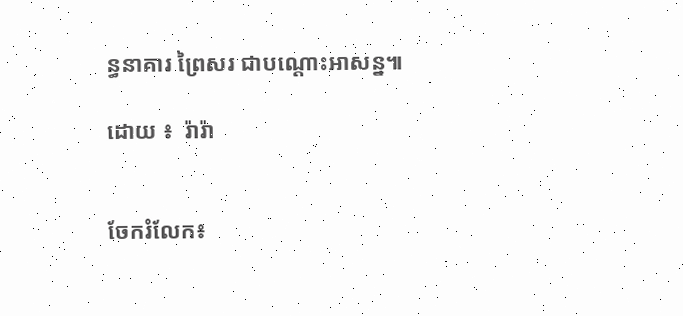ន្ធនាគារ ព្រៃសរ ជាបណ្តោះអាសន្ន៕

ដោយ ៖  រ៉ារ៉ា


ចែករំលែក៖